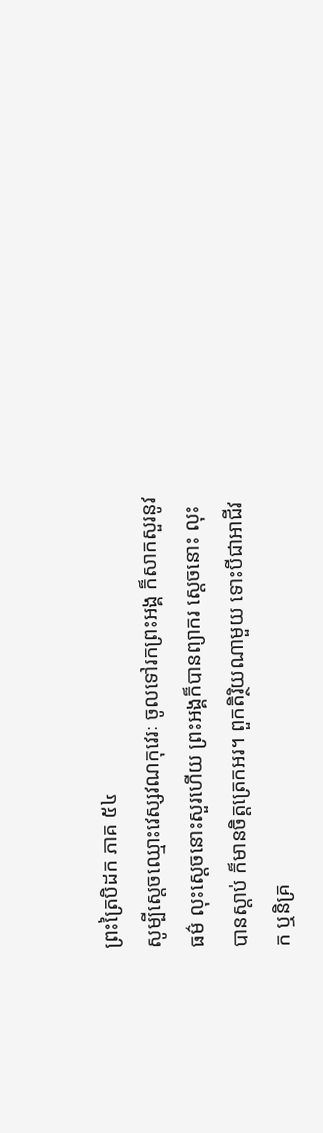ព្រះត្រៃបិដក ភាគ ៥៤
សូម្បីស្តេចឈ្មោះវេស្សវណកុវេរៈ ចូលទៅរកព្រះអង្គ ក៏សាកសួរនូវធម៌ លុះស្តេចនោះសួរហើយ ព្រះអង្គក៏បានព្យាករ ស្តេចនោះ លុះបានស្តាប់ ក៏មានចិត្តត្រេកអរ។ ពួកតិរិ្ថយណាមួយ ទោះបីជាអាជីវក ឬនិគ្រ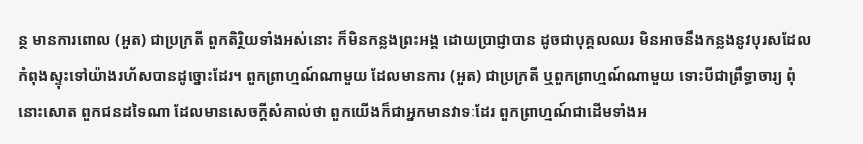ន្ថ មានការពោល (អួត) ជាប្រក្រតី ពួកតិរិ្ថយទាំងអស់នោះ ក៏មិនកន្លងព្រះអង្គ ដោយប្រាជ្ញាបាន ដូចជាបុគ្គលឈរ មិនអាចនឹងកន្លងនូវបុរសដែលកំពុងស្ទុះទៅយ៉ាងរហ័សបានដូច្នោះដែរ។ ពួកព្រាហ្មណ៍ណាមួយ ដែលមានការ (អួត) ជាប្រក្រតី ឬពួកព្រាហ្មណ៍ណាមួយ ទោះបីជាព្រឹទ្ធាចារ្យ ពុំនោះសោត ពួកជនដទៃណា ដែលមានសេចក្តីសំគាល់ថា ពួកយើងក៏ជាអ្នកមានវាទៈដែរ ពួកព្រាហ្មណ៍ជាដើមទាំងអ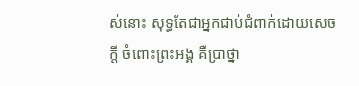ស់នោះ សុទ្ធតែជាអ្នកជាប់ជំពាក់ដោយសេចក្តី ចំពោះព្រះអង្គ គឺប្រាថ្នា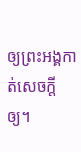ឲ្យព្រះអង្គកាត់សេចក្តីឲ្យ។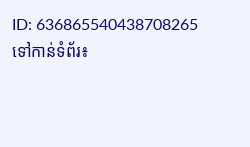ID: 636865540438708265
ទៅកាន់ទំព័រ៖